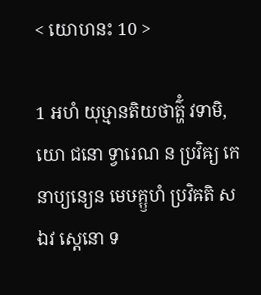< យោហនះ 10 >

1 អហំ យុឞ្មានតិយថាត៌្ហំ វទាមិ, យោ ជនោ ទ្វារេណ ន ប្រវិឝ្យ កេនាប្យន្យេន មេឞគ្ឫហំ ប្រវិឝតិ ស ឯវ ស្តេនោ ទ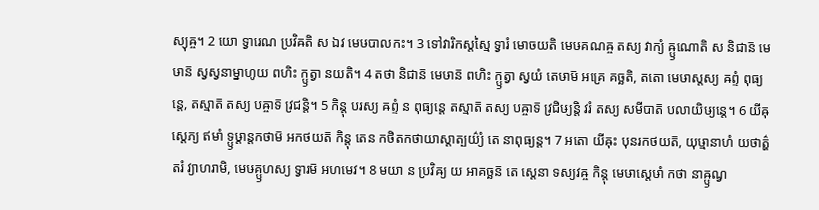ស្យុឝ្ច។ 2 យោ ទ្វារេណ ប្រវិឝតិ ស ឯវ មេឞបាលកះ។ 3 ទៅវារិកស្តស្មៃ ទ្វារំ មោចយតិ មេឞគណឝ្ច តស្យ វាក្យំ ឝ្ឫណោតិ ស និជាន៑ មេឞាន៑ ស្វស្វនាម្នាហូយ ពហិះ ក្ឫត្វា នយតិ។ 4 តថា និជាន៑ មេឞាន៑ ពហិះ ក្ឫត្វា ស្វយំ តេឞាម៑ អគ្រេ គច្ឆតិ, តតោ មេឞាស្តស្យ ឝព្ទំ ពុធ្យន្តេ, តស្មាត៑ តស្យ បឝ្ចាទ៑ វ្រជន្តិ។ 5 កិន្តុ បរស្យ ឝព្ទំ ន ពុធ្យន្តេ តស្មាត៑ តស្យ បឝ្ចាទ៑ វ្រជិឞ្យន្តិ វរំ តស្យ សមីបាត៑ បលាយិឞ្យន្តេ។ 6 យីឝុស្តេភ្យ ឥមាំ ទ្ឫឞ្ដាន្តកថាម៑ អកថយត៑ កិន្តុ តេន កថិតកថាយាស្តាត្បយ៌្យំ តេ នាពុធ្យន្ត។ 7 អតោ យីឝុះ បុនរកថយត៑, យុឞ្មានាហំ យថាត៌្ហតរំ វ្យាហរាមិ, មេឞគ្ឫហស្យ ទ្វារម៑ អហមេវ។ 8 មយា ន ប្រវិឝ្យ យ អាគច្ឆន៑ តេ ស្តេនា ទស្យវឝ្ច កិន្តុ មេឞាស្តេឞាំ កថា នាឝ្ឫណ្វ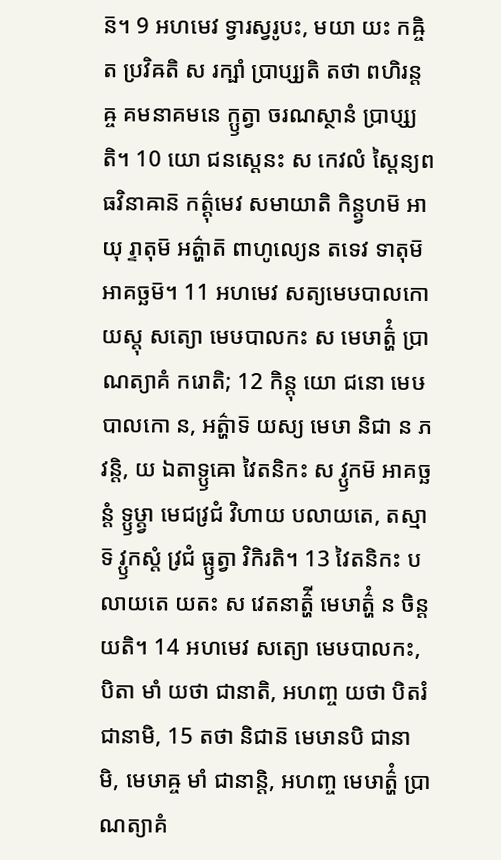ន៑។ 9 អហមេវ ទ្វារស្វរូបះ, មយា យះ កឝ្ចិត ប្រវិឝតិ ស រក្ឞាំ ប្រាប្ស្យតិ តថា ពហិរន្តឝ្ច គមនាគមនេ ក្ឫត្វា ចរណស្ថានំ ប្រាប្ស្យតិ។ 10 យោ ជនស្តេនះ ស កេវលំ ស្តៃន្យពធវិនាឝាន៑ កត៌្តុមេវ សមាយាតិ កិន្ត្វហម៑ អាយុ រ្ទាតុម៑ អត៌្ហាត៑ ពាហូល្យេន តទេវ ទាតុម៑ អាគច្ឆម៑។ 11 អហមេវ សត្យមេឞបាលកោ យស្តុ សត្យោ មេឞបាលកះ ស មេឞាត៌្ហំ ប្រាណត្យាគំ ករោតិ; 12 កិន្តុ យោ ជនោ មេឞបាលកោ ន, អត៌្ហាទ៑ យស្យ មេឞា និជា ន ភវន្តិ, យ ឯតាទ្ឫឝោ វៃតនិកះ ស វ្ឫកម៑ អាគច្ឆន្តំ ទ្ឫឞ្ដ្វា មេជវ្រជំ វិហាយ បលាយតេ, តស្មាទ៑ វ្ឫកស្តំ វ្រជំ ធ្ឫត្វា វិកិរតិ។ 13 វៃតនិកះ បលាយតេ យតះ ស វេតនាត៌្ហី មេឞាត៌្ហំ ន ចិន្តយតិ។ 14 អហមេវ សត្យោ មេឞបាលកះ, បិតា មាំ យថា ជានាតិ, អហញ្ច យថា បិតរំ ជានាមិ, 15 តថា និជាន៑ មេឞានបិ ជានាមិ, មេឞាឝ្ច មាំ ជានាន្តិ, អហញ្ច មេឞាត៌្ហំ ប្រាណត្យាគំ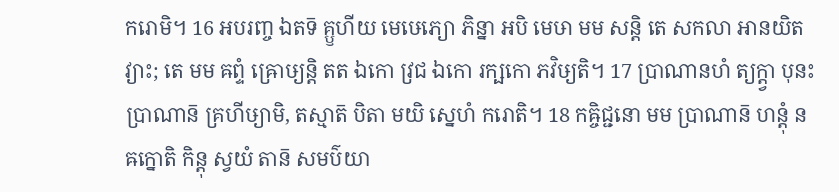ករោមិ។ 16 អបរញ្ច ឯតទ៑ គ្ឫហីយ មេឞេភ្យោ ភិន្នា អបិ មេឞា មម សន្តិ តេ សកលា អានយិតវ្យាះ; តេ មម ឝព្ទំ ឝ្រោឞ្យន្តិ តត ឯកោ វ្រជ ឯកោ រក្ឞកោ ភវិឞ្យតិ។ 17 ប្រាណានហំ ត្យក្ត្វា បុនះ ប្រាណាន៑ គ្រហីឞ្យាមិ, តស្មាត៑ បិតា មយិ ស្នេហំ ករោតិ។ 18 កឝ្ចិជ្ជនោ មម ប្រាណាន៑ ហន្តុំ ន ឝក្នោតិ កិន្តុ ស្វយំ តាន៑ សមប៌យា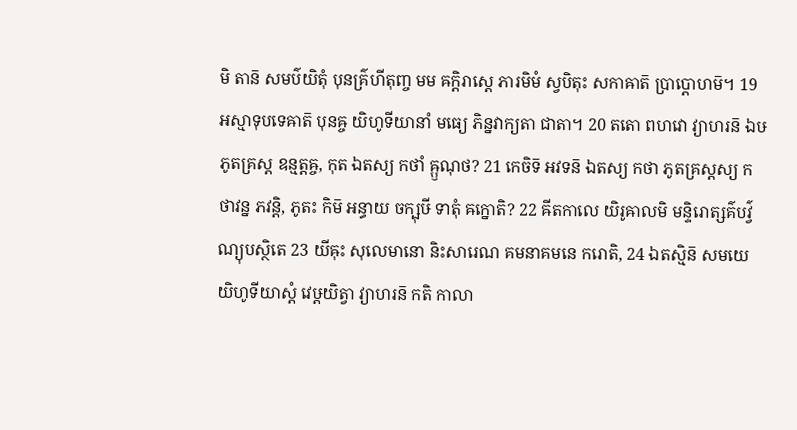មិ តាន៑ សមប៌យិតុំ បុនគ៌្រហីតុញ្ច មម ឝក្តិរាស្តេ ភារមិមំ ស្វបិតុះ សកាឝាត៑ ប្រាប្តោហម៑។ 19 អស្មាទុបទេឝាត៑ បុនឝ្ច យិហូទីយានាំ មធ្យេ ភិន្នវាក្យតា ជាតា។ 20 តតោ ពហវោ វ្យាហរន៑ ឯឞ ភូតគ្រស្ត ឧន្មត្តឝ្ច, កុត ឯតស្យ កថាំ ឝ្ឫណុថ? 21 កេចិទ៑ អវទន៑ ឯតស្យ កថា ភូតគ្រស្តស្យ កថាវន្ន ភវន្តិ, ភូតះ កិម៑ អន្ធាយ ចក្ឞុឞី ទាតុំ ឝក្នោតិ? 22 ឝីតកាលេ យិរូឝាលមិ មន្ទិរោត្សគ៌បវ៌្វណ្យុបស្ថិតេ 23 យីឝុះ សុលេមានោ និះសារេណ គមនាគមនេ ករោតិ, 24 ឯតស្មិន៑ សមយេ យិហូទីយាស្តំ វេឞ្ដយិត្វា វ្យាហរន៑ កតិ កាលា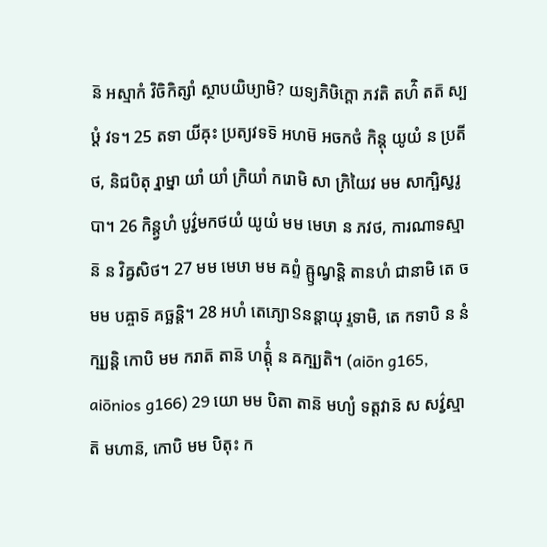ន៑ អស្មាកំ វិចិកិត្សាំ ស្ថាបយិឞ្យាមិ? យទ្យភិឞិក្តោ ភវតិ តហ៌ិ តត៑ ស្បឞ្ដំ វទ។ 25 តទា យីឝុះ ប្រត្យវទទ៑ អហម៑ អចកថំ កិន្តុ យូយំ ន ប្រតីថ, និជបិតុ រ្នាម្នា យាំ យាំ ក្រិយាំ ករោមិ សា ក្រិយៃវ មម សាក្ឞិស្វរូបា។ 26 កិន្ត្វហំ បូវ៌្វមកថយំ យូយំ មម មេឞា ន ភវថ, ការណាទស្មាន៑ ន វិឝ្វសិថ។ 27 មម មេឞា មម ឝព្ទំ ឝ្ឫណ្វន្តិ តានហំ ជានាមិ តេ ច មម បឝ្ចាទ៑ គច្ឆន្តិ។ 28 អហំ តេភ្យោៜនន្តាយុ រ្ទទាមិ, តេ កទាបិ ន នំក្ឞ្យន្តិ កោបិ មម ករាត៑ តាន៑ ហត៌្តុំ ន ឝក្ឞ្យតិ។ (aiōn g165, aiōnios g166) 29 យោ មម បិតា តាន៑ មហ្យំ ទត្តវាន៑ ស សវ៌្វស្មាត៑ មហាន៑, កោបិ មម បិតុះ ក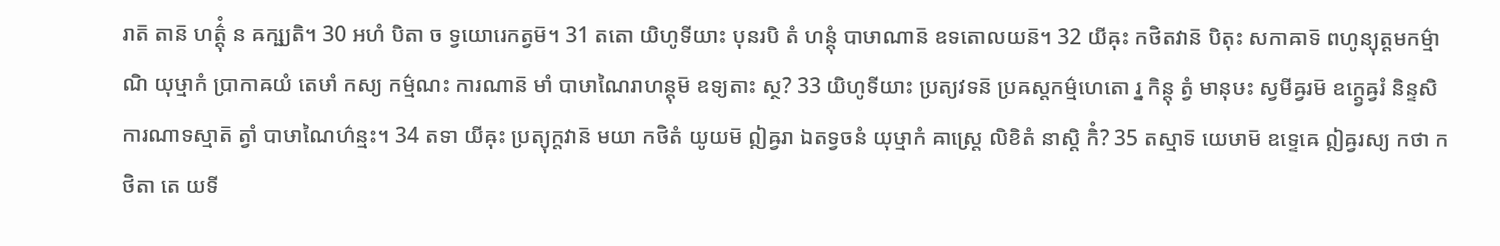រាត៑ តាន៑ ហត៌្តុំ ន ឝក្ឞ្យតិ។ 30 អហំ បិតា ច ទ្វយោរេកត្វម៑។ 31 តតោ យិហូទីយាះ បុនរបិ តំ ហន្តុំ បាឞាណាន៑ ឧទតោលយន៑។ 32 យីឝុះ កថិតវាន៑ បិតុះ សកាឝាទ៑ ពហូន្យុត្តមកម៌្មាណិ យុឞ្មាកំ ប្រាកាឝយំ តេឞាំ កស្យ កម៌្មណះ ការណាន៑ មាំ បាឞាណៃរាហន្តុម៑ ឧទ្យតាះ ស្ថ? 33 យិហូទីយាះ ប្រត្យវទន៑ ប្រឝស្តកម៌្មហេតោ រ្ន កិន្តុ ត្វំ មានុឞះ ស្វមីឝ្វរម៑ ឧក្ត្វេឝ្វរំ និន្ទសិ ការណាទស្មាត៑ ត្វាំ បាឞាណៃហ៌ន្មះ។ 34 តទា យីឝុះ ប្រត្យុក្តវាន៑ មយា កថិតំ យូយម៑ ឦឝ្វរា ឯតទ្វចនំ យុឞ្មាកំ ឝាស្ត្រេ លិខិតំ នាស្តិ កិំ? 35 តស្មាទ៑ យេឞាម៑ ឧទ្ទេឝេ ឦឝ្វរស្យ កថា កថិតា តេ យទី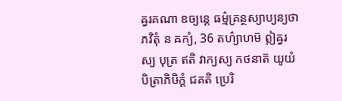ឝ្វរគណា ឧច្យន្តេ ធម៌្មគ្រន្ថស្យាប្យន្យថា ភវិតុំ ន ឝក្យំ, 36 តហ៌្យាហម៑ ឦឝ្វរស្យ បុត្រ ឥតិ វាក្យស្យ កថនាត៑ យូយំ បិត្រាភិឞិក្តំ ជគតិ ប្រេរិ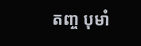តញ្ច បុមាំ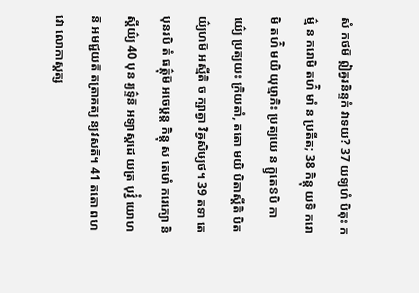សំ កថម៑ ឦឝ្វរនិន្ទកំ វាទយ? 37 យទ្យហំ បិតុះ កម៌្ម ន ករោមិ តហ៌ិ មាំ ន ប្រតីត; 38 កិន្តុ យទិ ករោមិ តហ៌ិ មយិ យុឞ្មាភិះ ប្រត្យយេ ន ក្ឫតេៜបិ កាយ៌្យេ ប្រត្យយះ ក្រិយតាំ, តតោ មយិ បិតាស្តីតិ បិតយ៌្យហម៑ អស្មីតិ ច ក្ឞាត្វា វិឝ្វសិឞ្យថ។ 39 តទា តេ បុនរបិ តំ ធត៌្តុម៑ អចេឞ្ដន្ត កិន្តុ ស តេឞាំ ករេភ្យោ និស្តីយ៌្យ 40 បុន រ្យទ៌្ទន៑ អទ្យាស្តដេ យត្រ បុវ៌្វំ យោហន៑ អមជ្ជយត៑ តត្រាគត្យ ន្យវសត៑។ 41 តតោ ពហវោ លោកាស្តត្ស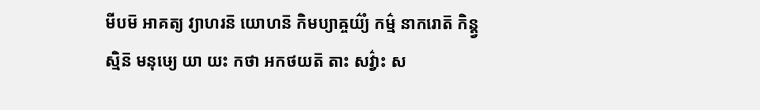មីបម៑ អាគត្យ វ្យាហរន៑ យោហន៑ កិមប្យាឝ្ចយ៌្យំ កម៌្ម នាករោត៑ កិន្ត្វស្មិន៑ មនុឞ្យេ យា យះ កថា អកថយត៑ តាះ សវ៌្វាះ ស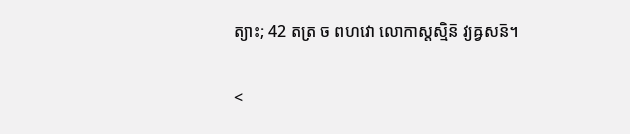ត្យាះ; 42 តត្រ ច ពហវោ លោកាស្តស្មិន៑ វ្យឝ្វសន៑។

<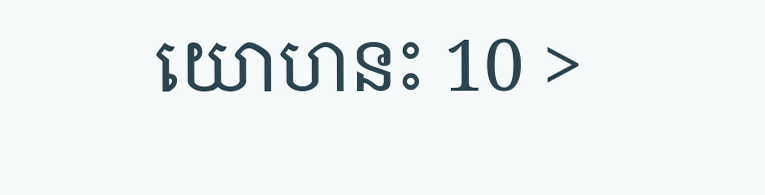យោហនះ 10 >